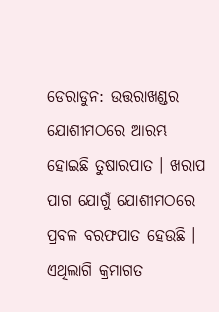ଡେରାଡୁନ: ଉତ୍ତରାଖଣ୍ଡର ଯୋଶୀମଠରେ ଆରମ୍ଭ ହୋଇଛି ତୁଷାରପାତ । ଖରାପ ପାଗ ଯୋଗୁଁ ଯୋଶୀମଠରେ ପ୍ରବଳ ବରଫପାତ ହେଉଛି । ଏଥିଲାଗି କ୍ରମାଗତ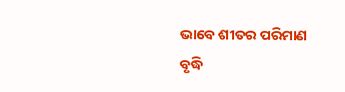ଭାବେ ଶୀତର ପରିମାଣ ବୃଦ୍ଧି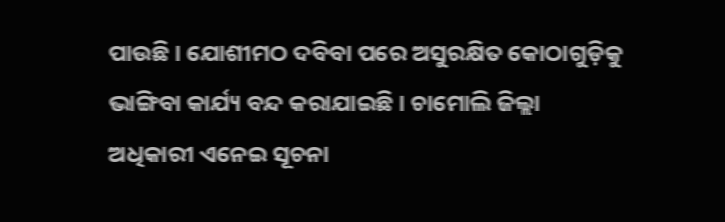ପାଉଛି । ଯୋଶୀମଠ ଦବିବା ପରେ ଅସୁରକ୍ଷିତ କୋଠାଗୁଡ଼ିକୁ ଭାଙ୍ଗିବା କାର୍ଯ୍ୟ ବନ୍ଦ କରାଯାଇଛି । ଚାମୋଲି ଜିଲ୍ଲା ଅଧିକାରୀ ଏନେଇ ସୂଚନା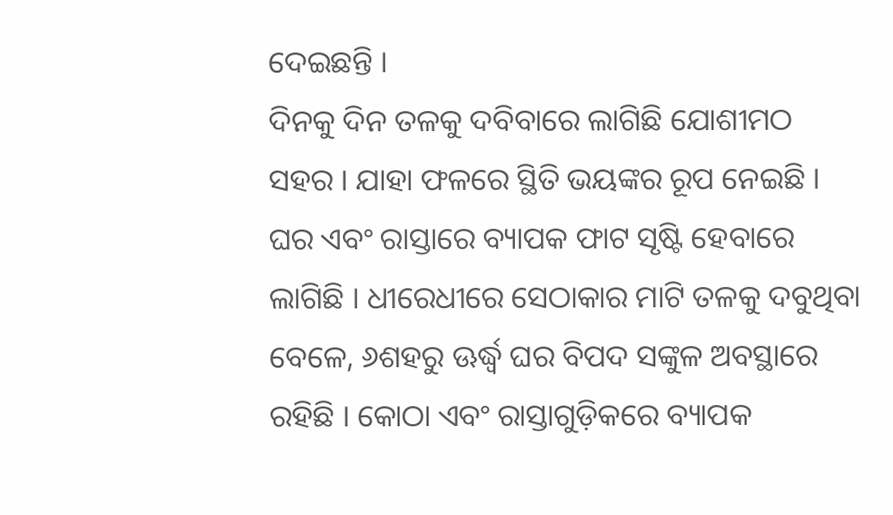ଦେଇଛନ୍ତି ।
ଦିନକୁ ଦିନ ତଳକୁ ଦବିବାରେ ଲାଗିଛି ଯୋଶୀମଠ ସହର । ଯାହା ଫଳରେ ସ୍ଥିତି ଭୟଙ୍କର ରୂପ ନେଇଛି । ଘର ଏବଂ ରାସ୍ତାରେ ବ୍ୟାପକ ଫାଟ ସୃଷ୍ଟି ହେବାରେ ଲାଗିଛି । ଧୀରେଧୀରେ ସେଠାକାର ମାଟି ତଳକୁ ଦବୁଥିବା ବେଳେ, ୬ଶହରୁ ଊର୍ଦ୍ଧ୍ବ ଘର ବିପଦ ସଙ୍କୁଳ ଅବସ୍ଥାରେ ରହିଛି । କୋଠା ଏବଂ ରାସ୍ତାଗୁଡ଼ିକରେ ବ୍ୟାପକ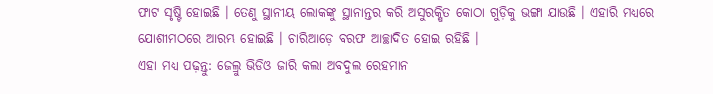ଫାଟ ସୃଷ୍ଟି ହୋଇଛି । ତେଣୁ ସ୍ଥାନୀୟ ଲୋକଙ୍କୁ ସ୍ଥାନାନ୍ତର କରି ଅସୁରକ୍ଷିତ କୋଠା ଗୁଡ଼ିକୁ ଭଙ୍ଗା ଯାଉଛି । ଏହାରି ମଧ୍ୟରେ ଯୋଶୀମଠରେ ଆରମ୍ଭ ହୋଇଛି । ଚାରିଆଡ଼େ ବରଫ ଆଚ୍ଛାଦିତ ହୋଇ ରହିଛି ।
ଏହା ମଧ୍ୟ ପଢ଼ନ୍ତୁ: ଜେଲ୍ରୁ ଭିଡିଓ ଜାରି କଲା ଅବଦୁଲ ରେହମାନ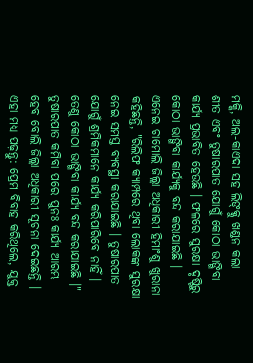ମକ୍କି, ଅଲ-କାଏଦା ସହ ଲିଙ୍କ୍କୁ ଖଣ୍ଡନ କଲା
ଶୀତ ଏବଂ ତୁଷାରପାତ ଯୋଗୁଁ କୋଠା ଭାଙ୍ଗିବା କାର୍ଯ୍ୟ ପ୍ରଭାବିତ ହେଉଛି । ଫଳରେ ସୁରକ୍ଷା ଦୃଷ୍ଟିରୁ କୋଠା ଭାଙ୍ଗିବା କାର୍ଯ୍ୟକୁ ବନ୍ଦ କରାଯାଇଛି । ଏନେଇ ଚାମୋଲି ଜିଲ୍ଲା ଅଧିକାରୀ ହିମାଂଶୁ ଖୁରାନା କହିଛନ୍ତି, "ରିଲିଫ କ୍ୟାମ୍ପରେ ଥିବା ଲୋକଙ୍କ ସୁରକ୍ଷା ନେଇ ସମସ୍ତ ବ୍ୟବସ୍ଥା କରାଯାଇଛି । ତୁଷାରପାତ ଯୋଗୁଁ ଶ୍ରମିକମାନେ କାର୍ଯ୍ୟ କରିପାରିବେ ନାହିଁ । ତେଣୁ କୋଠା ଭାଙ୍ଗିବା କାର୍ଯ୍ୟ ବନ୍ଦ କରାଯାଇଛି ।" ତୁଷାରପାତ କମିବା ପରେ ପୁନଃ କାର୍ଯ୍ୟ ଆରମ୍ଭ ହେବ ବୋଲି ଜିଲ୍ଲା ଅଧିକାରୀ ସୂଚନା ଦେଇଛନ୍ତି ।
ଏହା ମଧ୍ୟ ପଢ଼ନ୍ତୁ: ପ୍ରେମ ବିବାହ କରିଥିଲେ, ଯୁକ୍ତ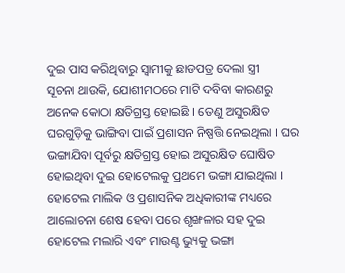ଦୁଇ ପାସ କରିଥିବାରୁ ସ୍ବାମୀକୁ ଛାଡପତ୍ର ଦେଲା ସ୍ତ୍ରୀ
ସୂଚନା ଥାଉକି, ଯୋଶୀମଠରେ ମାଟି ଦବିବା କାରଣରୁ ଅନେକ କୋଠା କ୍ଷତିଗ୍ରସ୍ତ ହୋଇଛି । ତେଣୁ ଅସୁରକ୍ଷିତ ଘରଗୁଡ଼ିକୁ ଭାଙ୍ଗିବା ପାଇଁ ପ୍ରଶାସନ ନିଷ୍ପତ୍ତି ନେଇଥିଲା । ଘର ଭଙ୍ଗାଯିବା ପୂର୍ବରୁ କ୍ଷତିଗ୍ରସ୍ତ ହୋଇ ଅସୁରକ୍ଷିତ ଘୋଷିତ ହୋଇଥିବା ଦୁଇ ହୋଟେଲକୁ ପ୍ରଥମେ ଭଙ୍ଗା ଯାଇଥିଲା । ହୋଟେଲ ମାଲିକ ଓ ପ୍ରଶାସନିକ ଅଧିକାରୀଙ୍କ ମଧ୍ୟରେ ଆଲୋଚନା ଶେଷ ହେବା ପରେ ଶୃଙ୍ଖଳାର ସହ ଦୁଇ ହୋଟେଲ ମଲାରି ଏବଂ ମାଉଣ୍ଟ ଭ୍ୟୁକୁ ଭଙ୍ଗା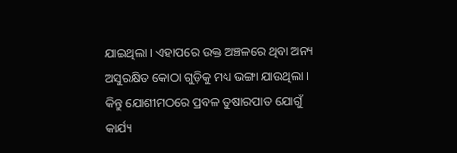ଯାଇଥିଲା । ଏହାପରେ ଉକ୍ତ ଅଞ୍ଚଳରେ ଥିବା ଅନ୍ୟ ଅସୁରକ୍ଷିତ କୋଠା ଗୁଡ଼ିକୁ ମଧ୍ୟ ଭଙ୍ଗା ଯାଉଥିଲା । କିନ୍ତୁ ଯୋଶୀମଠରେ ପ୍ରବଳ ତୁଷାରପାତ ଯୋଗୁଁ କାର୍ଯ୍ୟ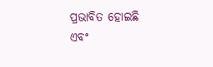ପ୍ରଭାବିତ ହୋଇଛି ଏବଂ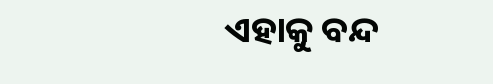ଏହାକୁ ବନ୍ଦ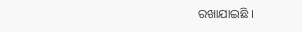ରଖାଯାଇଛି ।